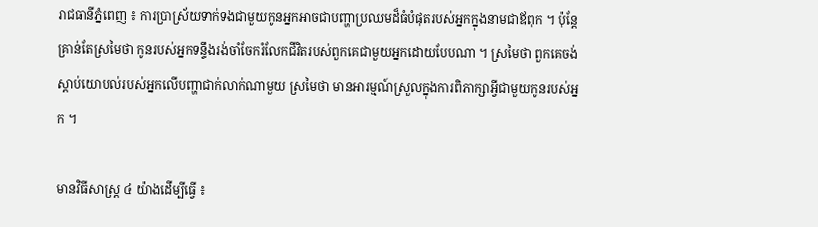រាជធានីភ្នំពេញ ៖ ការប្រាស្រ័យទាក់ទងជាមួយកូនអ្នកអាចជាបញ្ហាប្រឈមដ៏ធំបំផុតរបស់អ្នកក្នុងនាមជាឪពុក ។ ប៉ុន្តែគ្រាន់តែស្រមៃថា កូនរបស់អ្នកទន្ទឹងរង់ចាំចែករំលែកជីវិតរបស់ពួកគេជាមួយអ្នកដោយបែបណា ។ ស្រមៃថា ពួកគេចង់ស្តាប់យោបល់របស់អ្នកលើបញ្ហាជាក់លាក់ណាមួយ ស្រមៃថា មានអារម្មណ៍ស្រួលក្នុងការពិភាក្សាអ្វីជាមួយកូនរបស់អ្នក ។

មានវិធីសាស្ត្រ ៤ យ៉ាងដើម្បីធ្វើ ៖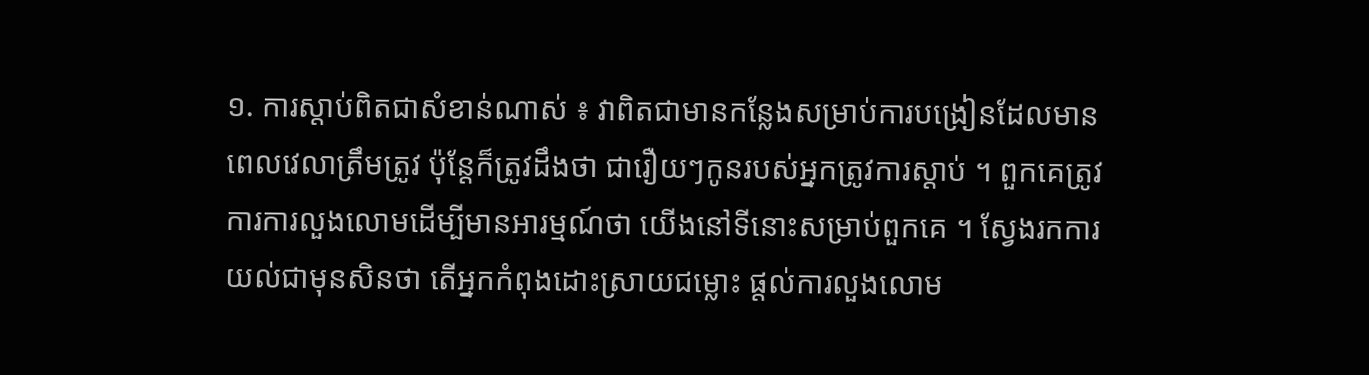១. ការស្តាប់ពិតជាសំខាន់ណាស់ ៖ វាពិតជាមានកន្លែងសម្រាប់ការបង្រៀនដែលមានពេលវេលាត្រឹមត្រូវ ប៉ុន្តែក៏ត្រូវដឹងថា ជារឿយៗកូនរបស់អ្នកត្រូវការស្តាប់ ។ ពួកគេត្រូវការការលួងលោមដើម្បីមានអារម្មណ៍ថា យើងនៅទីនោះសម្រាប់ពួកគេ ។ ស្វែងរកការយល់ជាមុនសិនថា តើអ្នកកំពុងដោះស្រាយជម្លោះ ផ្តល់ការលួងលោម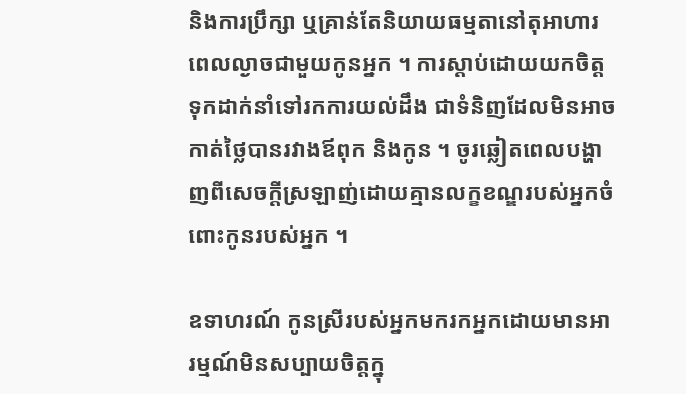និងការប្រឹក្សា ឬគ្រាន់តែនិយាយធម្មតានៅតុអាហារពេលល្ងាចជាមួយកូនអ្នក ។ ការស្តាប់ដោយយកចិត្តទុកដាក់នាំទៅរកការយល់ដឹង ជាទំនិញដែលមិនអាចកាត់ថ្លៃបានរវាងឪពុក និងកូន ។ ចូរឆ្លៀតពេលបង្ហាញពីសេចក្តីស្រឡាញ់ដោយគ្មានលក្ខខណ្ឌរបស់អ្នកចំពោះកូនរបស់អ្នក ។

ឧទាហរណ៍ កូនស្រីរបស់អ្នកមករកអ្នកដោយមានអារម្មណ៍មិនសប្បាយចិត្តក្នុ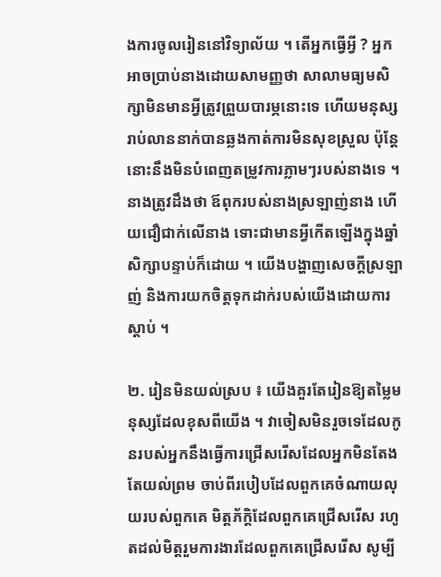ងការចូលរៀននៅវិទ្យាល័យ ។ តើអ្នកធ្វើអ្វី ? អ្នកអាចប្រាប់នាងដោយសាមញ្ញថា សាលាមធ្យមសិក្សាមិនមានអ្វីត្រូវព្រួយបារម្ភនោះទេ ហើយមនុស្សរាប់លាននាក់បានឆ្លងកាត់ការមិនសុខស្រួល ប៉ុន្តែនោះនឹងមិនបំពេញតម្រូវការភ្លាមៗរបស់នាងទេ ។ នាងត្រូវដឹងថា ឪពុករបស់នាងស្រឡាញ់នាង ហើយជឿជាក់លើនាង ទោះជាមានអ្វីកើតឡើងក្នុងឆ្នាំសិក្សាបន្ទាប់ក៏ដោយ ។ យើងបង្ហាញសេចក្តីស្រឡាញ់ និងការយកចិត្តទុកដាក់របស់យើងដោយការស្តាប់ ។

២. រៀនមិនយល់ស្រប ៖ យើងគួរតែរៀនឱ្យតម្លៃមនុស្សដែលខុសពីយើង ។ វាចៀសមិនរួចទេដែលកូនរបស់អ្នកនឹងធ្វើការជ្រើសរើសដែលអ្នកមិនតែងតែយល់ព្រម ចាប់ពីរបៀបដែលពួកគេចំណាយលុយរបស់ពួកគេ មិត្តភ័ក្តិដែលពួកគេជ្រើសរើស រហូតដល់មិត្តរួមការងារដែលពួកគេជ្រើសរើស សូម្បី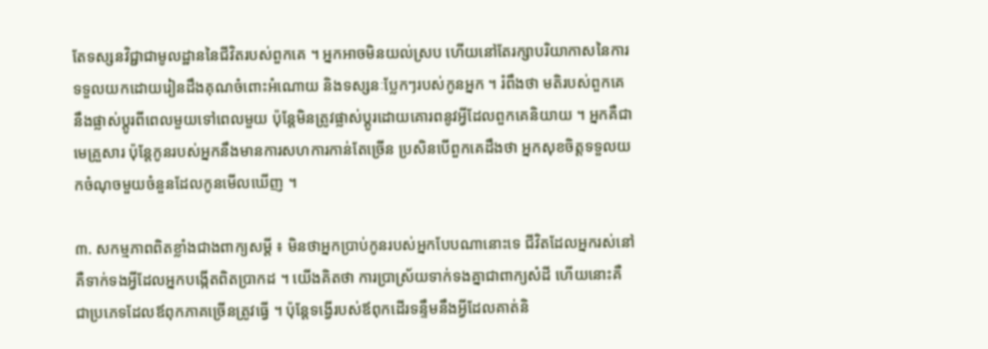តែទស្សនវិជ្ជាជាមូលដ្ឋាននៃជីវិតរបស់ពួកគេ ។ អ្នកអាចមិនយល់ស្រប ហើយនៅតែរក្សាបរិយាកាសនៃការទទួលយកដោយរៀនដឹងគុណចំពោះអំណោយ និងទស្សនៈប្លែកៗរបស់កូនអ្នក ។ រំពឹងថា មតិរបស់ពួកគេនឹងផ្លាស់ប្តូរពីពេលមួយទៅពេលមួយ ប៉ុន្តែមិនត្រូវផ្លាស់ប្តូរដោយគោរពនូវអ្វីដែលពួកគេនិយាយ ។ អ្នកគឺជាមេគ្រួសារ ប៉ុន្តែកូនរបស់អ្នកនឹងមានការសហការកាន់តែច្រើន ប្រសិនបើពួកគេដឹងថា អ្នកសុខចិត្តទទួលយកចំណុចមួយចំនួនដែលកូនមើលឃើញ ។

៣. សកម្មភាពពិតខ្លាំងជាងពាក្យសម្ដី ៖ មិនថាអ្នកប្រាប់កូនរបស់អ្នកបែបណានោះទេ ជីវិតដែលអ្នករស់នៅ គឺទាក់ទងអ្វីដែលអ្នកបង្កើតពិតប្រាកដ ។ យើងគិតថា ការប្រាស្រ័យទាក់ទងគ្នាជាពាក្យសំដី ហើយនោះគឺជាប្រភេទដែលឪពុកភាគច្រើនត្រូវធ្វើ ។ ប៉ុន្តែទង្វើរបស់ឪពុកដើរទន្ទឹមនឹងអ្វីដែលគាត់និ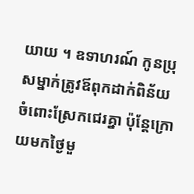យាយ ។ ឧទាហរណ៍ កូនប្រុសម្នាក់ត្រូវឪពុកដាក់ពិន័យចំពោះស្រែកជេរគ្នា ប៉ុន្តែក្រោយមកថ្ងៃមួ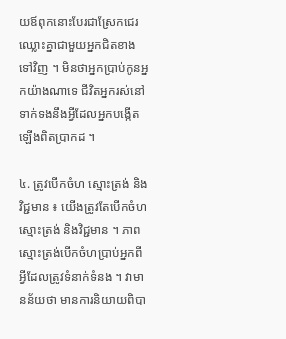យឪពុកនោះបែរជាស្រែកជេរ ឈ្លោះគ្នាជាមួយអ្នកជិតខាងទៅវិញ ។ មិនថាអ្នកប្រាប់កូនអ្នកយ៉ាងណាទេ ជីវិតអ្នករស់នៅទាក់ទងនឹងអ្វីដែលអ្នកបង្កើតឡើងពិតប្រាកដ ។

៤. ត្រូវបើកចំហ ស្មោះត្រង់ និងវិជ្ជមាន ៖ យើងត្រូវតែបើកចំហ ស្មោះត្រង់ និងវិជ្ជមាន ។ ភាពស្មោះត្រង់បើកចំហប្រាប់អ្នកពីអ្វីដែលត្រូវទំនាក់ទំនង ។ វាមានន័យថា មានការនិយាយពិបា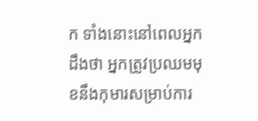ក ទាំងនោះនៅពេលអ្នកដឹងថា អ្នកត្រូវប្រឈមមុខនឹងកុមារសម្រាប់ការ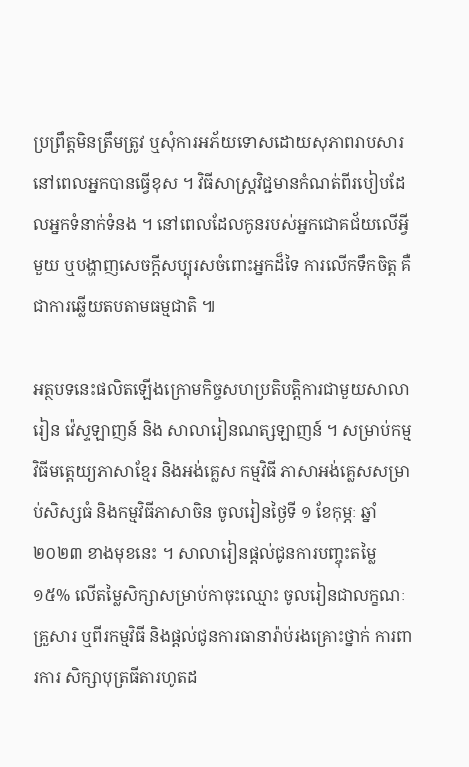ប្រព្រឹត្តមិនត្រឹមត្រូវ ឬសុំការអភ័យទោសដោយសុភាពរាបសារនៅពេលអ្នកបានធ្វើខុស ។ វិធីសាស្ត្រវិជ្ជមានកំណត់ពីរបៀបដែលអ្នកទំនាក់ទំនង ។ នៅពេលដែលកូនរបស់អ្នកជោគជ័យលើអ្វីមួយ ឬបង្ហាញសេចក្តីសប្បុរសចំពោះអ្នកដ៏ទៃ ការលើកទឹកចិត្ត គឺជាការឆ្លើយតបតាមធម្មជាតិ ៕

អត្ថបទនេះផលិតឡើងក្រោមកិច្ចសហប្រតិបត្តិការជាមួយសាលារៀន វ៉េស្ទឡាញន៍ និង សាលារៀនណត្សឡាញន៍ ។ សម្រាប់កម្មវិធីមត្តេយ្យភាសាខ្មែរ និងអង់គ្លេស កម្មវិធី ភាសាអង់គ្លេសសម្រាប់សិស្សធំ និងកម្មវិធីភាសាចិន ចូលរៀនថ្ងៃទី ១ ខែកុម្ភៈ ឆ្នាំ ២០២៣ ខាងមុខនេះ ។ សាលារៀនផ្តល់ជូនការបញ្ចុះតម្លៃ ១៥% លើតម្លៃសិក្សាសម្រាប់កាចុះឈ្មោះ ចូលរៀនជាលក្ខណៈគ្រួសារ ឬពីរកម្មវិធី និងផ្តល់ជូនការធានារ៉ាប់រងគ្រោះថ្នាក់ ការពារការ សិក្សាបុត្រធីតារហូតដ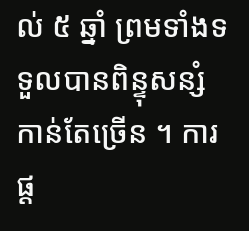ល់ ៥ ឆ្នាំ ព្រមទាំងទទួលបានពិន្ទុសន្សំកាន់តែច្រើន ។ ការផ្ត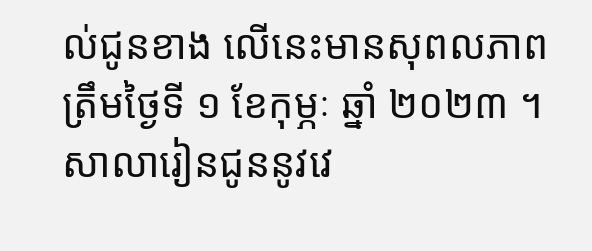ល់ជូនខាង លើនេះមានសុពលភាពត្រឹមថ្ងៃទី ១ ខែកុម្ភៈ ឆ្នាំ ២០២៣ ។
សាលារៀនជូននូវវេ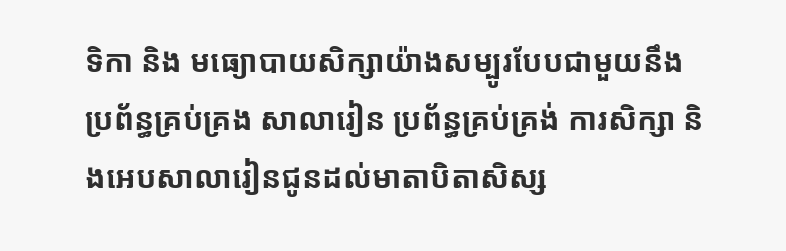ទិកា និង មធ្យោបាយសិក្សាយ៉ាងសម្បូរបែបជាមួយនឹងប្រព័ន្ធគ្រប់គ្រង សាលារៀន ប្រព័ន្ធគ្រប់គ្រង់ ការសិក្សា និងអេបសាលារៀនជូនដល់មាតាបិតាសិស្ស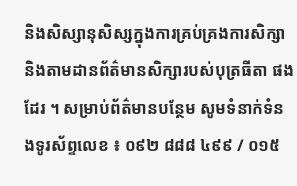និងសិស្សានុសិស្សក្នុងការគ្រប់គ្រងការសិក្សា និងតាមដានព័ត៌មានសិក្សារបស់បុត្រធីតា ផងដែរ ។ សម្រាប់ព័ត៌មានបន្ថែម សូមទំនាក់ទំនងទូរស័ព្ទលេខ ៖ ០៩២ ៨៨៨ ៤៩៩ / ០១៥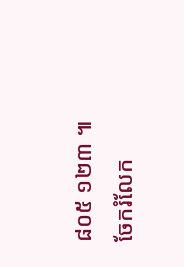៨០៥ ១២៣ ៕
ចែករំលែក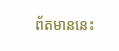ព័តមាននេះ